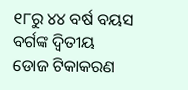୧୮ରୁ ୪୪ ବର୍ଷ ବୟସ ବର୍ଗଙ୍କ ଦ୍ବିତୀୟ ଡୋଜ ଟିକାକରଣ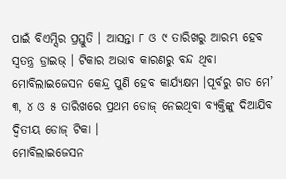ପାଇଁ ବିଏମ୍ସିର ପ୍ରସ୍ତୁତି । ଆସନ୍ତା ୮ ଓ ୯ ତାରିଖରୁ ଆରମ୍ଭ ହେବ ସ୍ବତନ୍ତ୍ର ଡ୍ରାଇଭ୍ । ଟିକାର ଅଭାବ କାରଣରୁ ବନ୍ଦ ଥିବା ମୋବିଲାଇଜେସନ କେନ୍ଦ୍ର ପୁଣି ହେବ କାର୍ଯ୍ୟକ୍ଷମ ।ପୂର୍ବରୁ ଗତ ମେ’ ୩, ୪ ଓ ୫ ତାରିଖରେ ପ୍ରଥମ ଡୋଜ୍ ନେଇଥିବା ବ୍ୟକ୍ତିଙ୍କୁ ଦିଆଯିବ ଦ୍ବିତୀୟ ଡୋଜ୍ ଟିକା ।
ମୋବିଲାଇଜେସନ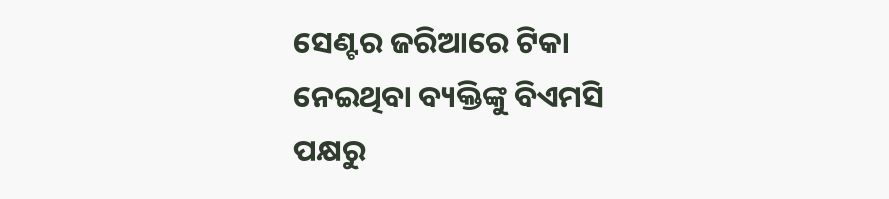ସେଣ୍ଟର ଜରିଆରେ ଟିକା ନେଇଥିବା ବ୍ୟକ୍ତିଙ୍କୁ ବିଏମସି ପକ୍ଷରୁ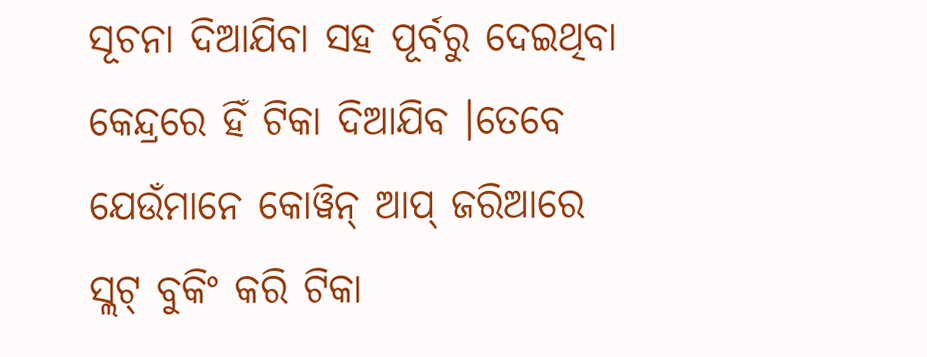ସୂଚନା ଦିଆଯିବା ସହ ପୂର୍ବରୁ ଦେଇଥିବା କେନ୍ଦ୍ରରେ ହିଁ ଟିକା ଦିଆଯିବ ।ତେବେ ଯେଉଁମାନେ କୋୱିନ୍ ଆପ୍ ଜରିଆରେ ସ୍ଲଟ୍ ବୁକିଂ କରି ଟିକା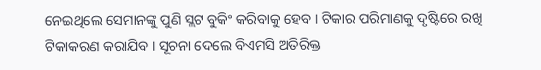ନେଇଥିଲେ ସେମାନଙ୍କୁ ପୁଣି ସ୍ଲଟ ବୁକିଂ କରିବାକୁ ହେବ । ଟିକାର ପରିମାଣକୁ ଦୃଷ୍ଟିରେ ରଖି ଟିକାକରଣ କରାଯିବ । ସୂଚନା ଦେଲେ ବିଏମସି ଅତିରିକ୍ତ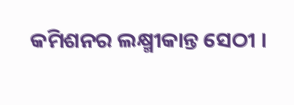କମିଶନର ଲକ୍ଷ୍ମୀକାନ୍ତ ସେଠୀ ।